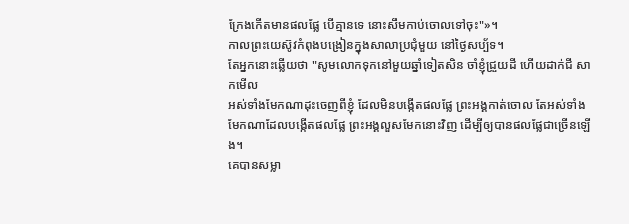ក្រែងកើតមានផលផ្លែ បើគ្មានទេ នោះសឹមកាប់ចោលទៅចុះ"»។
កាលព្រះយេស៊ូវកំពុងបង្រៀនក្នុងសាលាប្រជុំមួយ នៅថ្ងៃសប្ប័ទ។
តែអ្នកនោះឆ្លើយថា "សូមលោកទុកនៅមួយឆ្នាំទៀតសិន ចាំខ្ញុំជ្រួយដី ហើយដាក់ជី សាកមើល
អស់ទាំងមែកណាដុះចេញពីខ្ញុំ ដែលមិនបង្កើតផលផ្លែ ព្រះអង្គកាត់ចោល តែអស់ទាំងមែកណាដែលបង្កើតផលផ្លែ ព្រះអង្គលួសមែកនោះវិញ ដើម្បីឲ្យបានផលផ្លែជាច្រើនឡើង។
គេបានសម្លា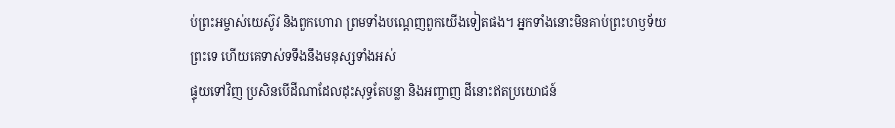ប់ព្រះអម្ចាស់យេស៊ូវ និងពួកហោរា ព្រមទាំងបណ្តេញពួកយើងទៀតផង។ អ្នកទាំងនោះមិនគាប់ព្រះហឫទ័យព្រះទេ ហើយគេទាស់ទទឹងនឹងមនុស្សទាំងអស់
ផ្ទុយទៅវិញ ប្រសិនបើដីណាដែលដុះសុទ្ធតែបន្លា និងអញ្ចាញ ដីនោះឥតប្រយោជន៍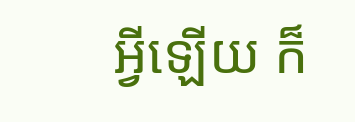អ្វីឡើយ ក៏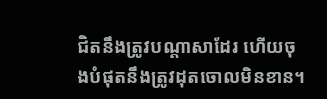ជិតនឹងត្រូវបណ្តាសាដែរ ហើយចុងបំផុតនឹងត្រូវដុតចោលមិនខាន។